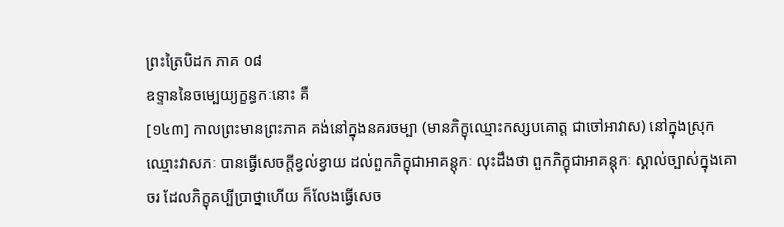ព្រះត្រៃបិដក ភាគ ០៨
ឧទ្ទាននៃចម្បេយ្យក្ខន្ធកៈនោះ គឺ
[១៤៣] កាលព្រះមានព្រះភាគ គង់នៅក្នុងនគរចម្បា (មានភិក្ខុឈ្មោះកស្សបគោត្ត ជាចៅអាវាស) នៅក្នុងស្រុកឈ្មោះវាសភៈ បានធ្វើសេចក្តីខ្វល់ខ្វាយ ដល់ពួកភិក្ខុជាអាគន្តុកៈ លុះដឹងថា ពួកភិក្ខុជាអាគន្តុកៈ ស្គាល់ច្បាស់ក្នុងគោចរ ដែលភិក្ខុគប្បីប្រាថ្នាហើយ ក៏លែងធ្វើសេច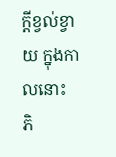ក្តីខ្វល់ខ្វាយ ក្នុងកាលនោះ ភិ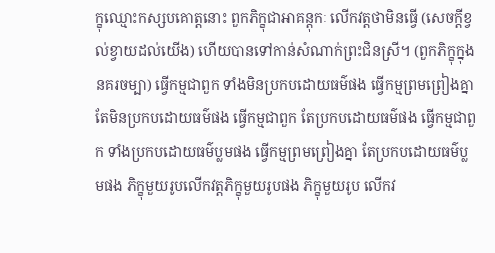ក្ខុឈ្មោះកស្សបគោត្តនោះ ពួកភិក្ខុជាអាគន្តុកៈ លើកវត្តថាមិនធ្វើ (សេចក្តីខ្វល់ខ្វាយដល់យើង) ហើយបានទៅកាន់សំណាក់ព្រះជិនស្រី។ (ពួកភិក្ខុក្នុងនគរចម្បា) ធ្វើកម្មជាពួក ទាំងមិនប្រកបដោយធម៌ផង ធ្វើកម្មព្រមព្រៀងគ្នា តែមិនប្រកបដោយធម៌ផង ធ្វើកម្មជាពួក តែប្រកបដោយធម៌ផង ធ្វើកម្មជាពួក ទាំងប្រកបដោយធម៌ប្លមផង ធ្វើកម្មព្រមព្រៀងគ្នា តែប្រកបដោយធម៌ប្លមផង ភិក្ខុមួយរូបលើកវត្តភិក្ខុមួយរូបផង ភិក្ខុមួយរូប លើកវ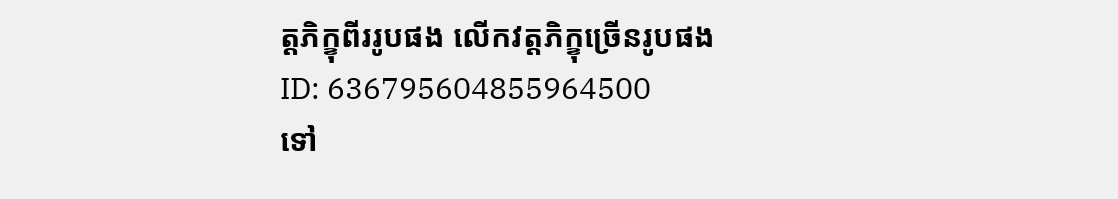ត្តភិក្ខុពីររូបផង លើកវត្តភិក្ខុច្រើនរូបផង
ID: 636795604855964500
ទៅ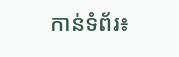កាន់ទំព័រ៖